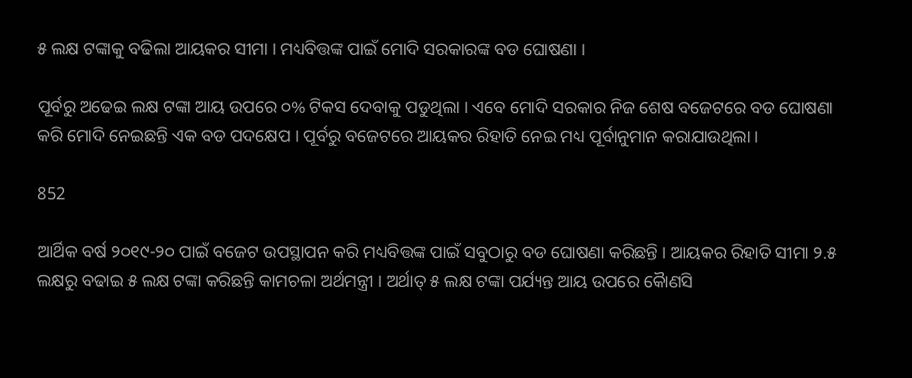୫ ଲକ୍ଷ ଟଙ୍କାକୁ ବଢିଲା ଆୟକର ସୀମା । ମଧ୍ୟବିତ୍ତଙ୍କ ପାଇଁ ମୋଦି ସରକାରଙ୍କ ବଡ ଘୋଷଣା ।

ପୂର୍ବରୁ ଅଢେଇ ଲକ୍ଷ ଟଙ୍କା ଆୟ ଉପରେ ୦% ଟିକସ ଦେବାକୁ ପଡୁଥିଲା । ଏବେ ମୋଦି ସରକାର ନିଜ ଶେଷ ବଜେଟରେ ବଡ ଘୋଷଣା କରି ମୋଦି ନେଇଛନ୍ତି ଏକ ବଡ ପଦକ୍ଷେପ । ପୂର୍ବରୁ ବଜେଟରେ ଆୟକର ରିହାତି ନେଇ ମଧ୍ୟ ପୂର୍ବାନୁମାନ କରାଯାଉଥିଲା ।

852

ଆର୍ଥିକ ବର୍ଷ ୨୦୧୯-୨୦ ପାଇଁ ବଜେଟ ଉପସ୍ଥାପନ କରି ମଧ୍ୟବିତ୍ତଙ୍କ ପାଇଁ ସବୁଠାରୁ ବଡ ଘୋଷଣା କରିଛନ୍ତି । ଆୟକର ରିହାତି ସୀମା ୨.୫ ଲକ୍ଷରୁ ବଢାଇ ୫ ଲକ୍ଷ ଟଙ୍କା କରିଛନ୍ତି କାମଚଳା ଅର୍ଥମନ୍ତ୍ରୀ । ଅର୍ଥାତ୍ ୫ ଲକ୍ଷ ଟଙ୍କା ପର୍ଯ୍ୟନ୍ତ ଆୟ ଉପରେ କୈାଣସି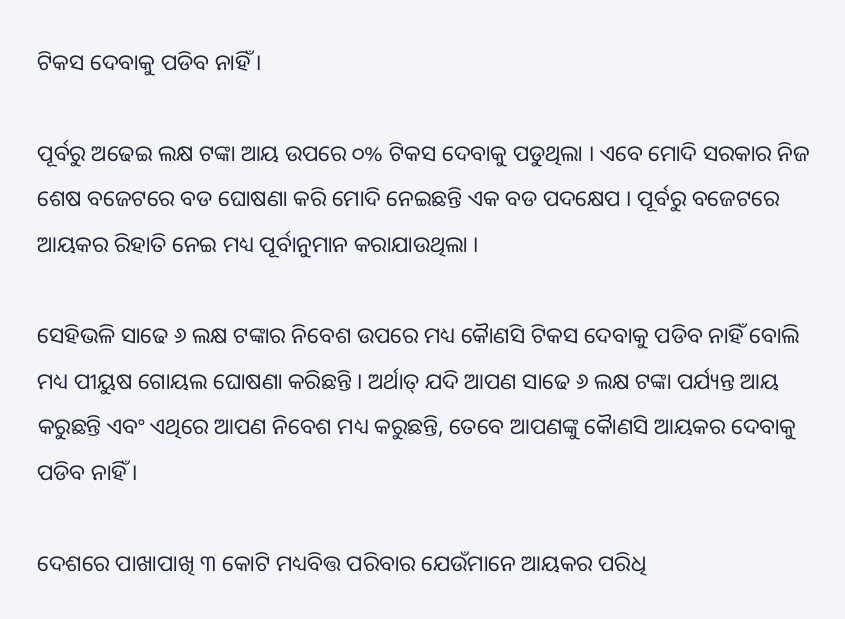ଟିକସ ଦେବାକୁ ପଡିବ ନାହିଁ ।

ପୂର୍ବରୁ ଅଢେଇ ଲକ୍ଷ ଟଙ୍କା ଆୟ ଉପରେ ୦% ଟିକସ ଦେବାକୁ ପଡୁଥିଲା । ଏବେ ମୋଦି ସରକାର ନିଜ ଶେଷ ବଜେଟରେ ବଡ ଘୋଷଣା କରି ମୋଦି ନେଇଛନ୍ତି ଏକ ବଡ ପଦକ୍ଷେପ । ପୂର୍ବରୁ ବଜେଟରେ ଆୟକର ରିହାତି ନେଇ ମଧ୍ୟ ପୂର୍ବାନୁମାନ କରାଯାଉଥିଲା ।

ସେହିଭଳି ସାଢେ ୬ ଲକ୍ଷ ଟଙ୍କାର ନିବେଶ ଉପରେ ମଧ୍ୟ କୈାଣସି ଟିକସ ଦେବାକୁ ପଡିବ ନାହିଁ ବୋଲି ମଧ୍ୟ ପୀୟୁଷ ଗୋୟଲ ଘୋଷଣା କରିଛନ୍ତି । ଅର୍ଥାତ୍ ଯଦି ଆପଣ ସାଢେ ୬ ଲକ୍ଷ ଟଙ୍କା ପର୍ଯ୍ୟନ୍ତ ଆୟ କରୁଛନ୍ତି ଏବଂ ଏଥିରେ ଆପଣ ନିବେଶ ମଧ୍ୟ କରୁଛନ୍ତି, ତେବେ ଆପଣଙ୍କୁ କୈାଣସି ଆୟକର ଦେବାକୁ ପଡିବ ନାହିଁ ।

ଦେଶରେ ପାଖାପାଖି ୩ କୋଟି ମଧ୍ୟବିତ୍ତ ପରିବାର ଯେଉଁମାନେ ଆୟକର ପରିଧି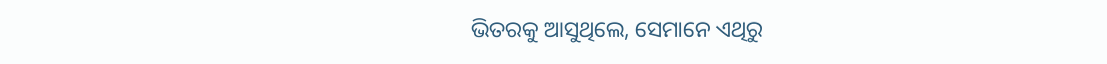ଭିତରକୁ ଆସୁଥିଲେ, ସେମାନେ ଏଥିରୁ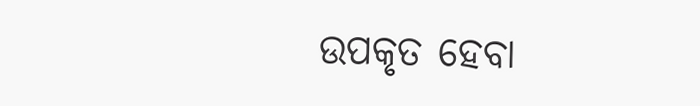ଉପକୃତ ହେବା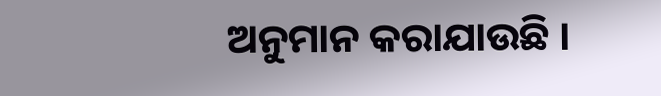ଅନୁମାନ କରାଯାଉଛି ।